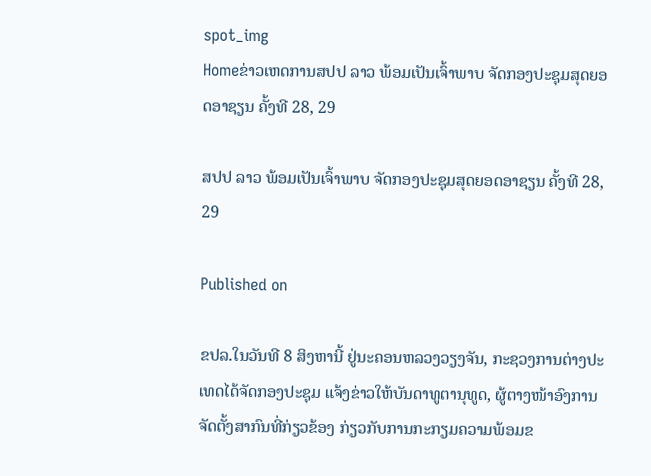spot_img
Homeຂ່າວເຫດການສປປ ລາວ ພ້ອມເປັນເຈົ້າພາບ ຈັດກອງປະຊຸມສຸດຍອດອາຊຽນ ຄັ້ງທີ 28, 29

ສປປ ລາວ ພ້ອມເປັນເຈົ້າພາບ ຈັດກອງປະຊຸມສຸດຍອດອາຊຽນ ຄັ້ງທີ 28, 29

Published on

ຂປລ.ໃນວັນທີ 8 ສິງຫານີ້ ຢູ່ນະຄອນຫລວງວຽງຈັນ, ກະຊວງການຕ່າງປະເທດໄດ້ຈັດກອງປະຊຸມ ແຈ້ງຂ່າວໃຫ້ບັນດາທູຕານຸທູດ, ຜູ້ຕາງໜ້າອົງການຈັດຕັ້ງສາກົນທີ່ກ່ຽວຂ້ອງ ກ່ຽວກັບການກະກຽມຄວາມພ້ອມຂ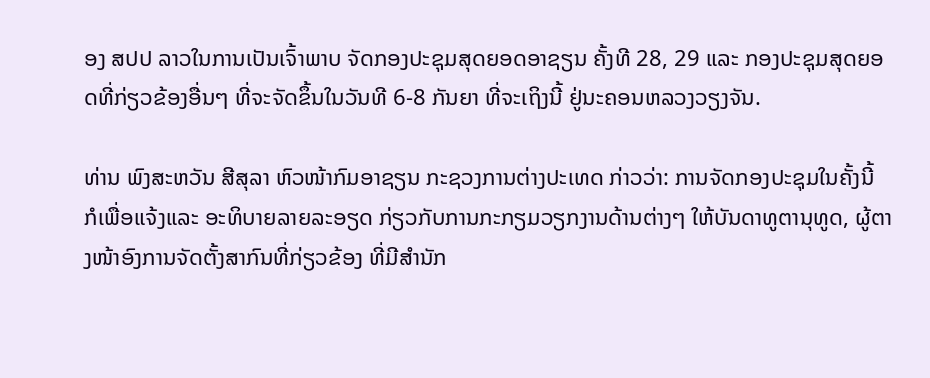ອງ ສປປ ລາວໃນການເປັນເຈົ້າພາບ ຈັດກອງປະຊຸມສຸດຍອດອາຊຽນ ຄັ້ງທີ 28, 29 ແລະ ກອງປະຊຸມສຸດຍອດທີ່ກ່ຽວຂ້ອງອື່ນໆ ທີ່ຈະຈັດຂຶ້ນໃນວັນທີ 6-8 ກັນຍາ ທີ່ຈະເຖິງນີ້ ຢູ່ນະຄອນຫລວງວຽງຈັນ.

ທ່ານ ພົງສະຫວັນ ສີສຸລາ ຫົວໜ້າກົມອາຊຽນ ກະຊວງການຕ່າງປະເທດ ກ່າວວ່າ: ການຈັດກອງປະຊຸມໃນຄັ້ງນີ້ ກໍເພື່ອແຈ້ງແລະ ອະທິບາຍລາຍລະອຽດ ກ່ຽວກັບການກະກຽມວຽກງານດ້ານຕ່າງໆ ໃຫ້ບັນດາທູຕານຸທູດ, ຜູ້ຕາງໜ້າອົງການຈັດຕັ້ງສາກົນທີ່ກ່ຽວຂ້ອງ ທີ່ມີສຳນັກ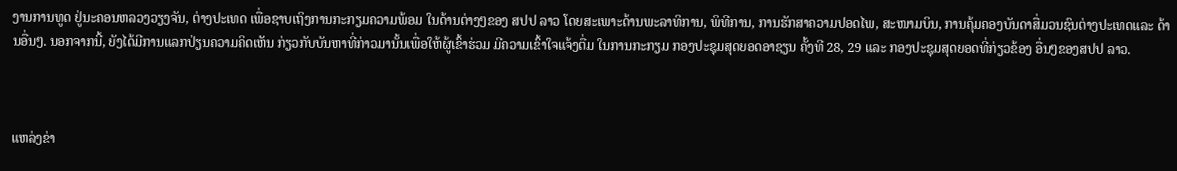ງານການທູດ ຢູ່ນະຄອນຫລວງວຽງຈັນ, ຕ່າງປະເທດ ເພື່ອຊາບເຖິງການກະກຽມຄວາມພ້ອມ ໃນດ້ານຕ່າງໆຂອງ ສປປ ລາວ ໂດຍສະເພາະດ້ານພະລາທິການ, ພິທີການ, ການຮັກສາຄວາມປອດໄພ, ສະໜາມບິນ, ການຄຸ້ມຄອງບັນດາສື່ມວນຊົນຕ່າງປະເທດແລະ ດ້ານອື່ນໆ. ນອກຈາກນີ້, ຍັງໄດ້ມີການແລກປ່ຽນຄວາມຄິດເຫັນ ກ່ຽວກັບບັນຫາທີ່ກ່າວມານັ້ນເພື່ອໃຫ້ຜູ້ເຂົ້າຮ່ວມ ມີຄວາມເຂົ້າໃຈແຈ້ງຕື່ມ ໃນການກະກຽມ ກອງປະຊຸມສຸດຍອດອາຊຽນ ຄັ້ງທີ 28, 29 ແລະ ກອງປະຊຸມສຸດຍອດທີ່ກ່ຽວຂ້ອງ ອື່ນໆຂອງສປປ ລາວ.



ແຫລ່ງຂ່າ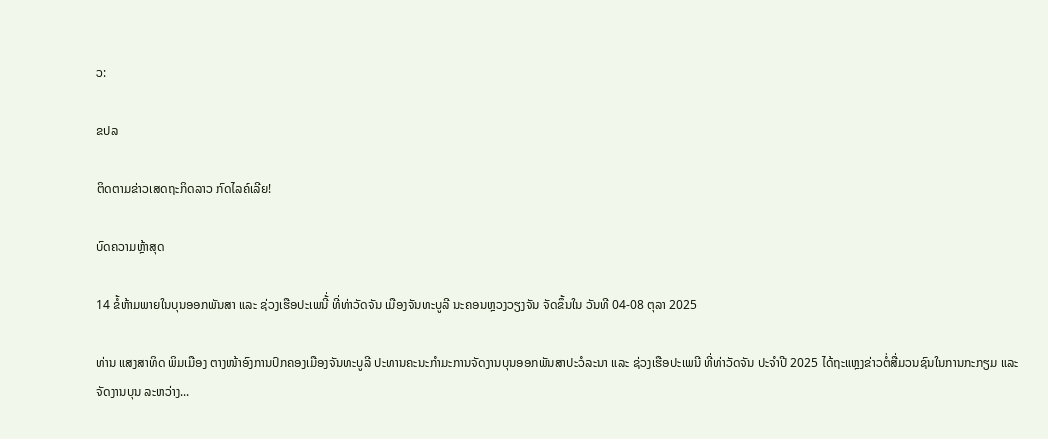ວ:

ຂປລ

ຕິດຕາມຂ່າວເສດຖະກິດລາວ ກົດໄລຄ໌ເລີຍ!

ບົດຄວາມຫຼ້າສຸດ

14 ຂໍ້ຫ້າມພາຍໃນບຸນອອກພັນສາ ແລະ ຊ່ວງເຮືອປະເພນີ້່ ທີ່ທ່າວັດຈັນ ເມືອງຈັນທະບູລີ ນະຄອນຫຼວງວຽງຈັນ ຈັດຂຶ້ນໃນ ວັນທີ 04-08 ຕຸລາ 2025

ທ່ານ ແສງສາທິດ ພິມເມືອງ ຕາງໜ້າອົງການປົກຄອງເມືອງຈັນທະບູລີ ປະທານຄະນະກໍາມະການຈັດງານບຸນອອກພັນສາປະວໍລະນາ ແລະ ຊ່ວງເຮືອປະເພນີ ທີ່ທ່າວັດຈັນ ປະຈໍາປີ 2025 ໄດ້ຖະແຫຼງຂ່າວຕໍ່ສື່ມວນຊົນໃນການກະກຽມ ແລະ ຈັດງານບຸນ ລະຫວ່າງ...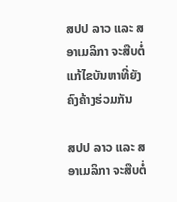ສປປ ລາວ ແລະ ສ ອາເມລິກາ ຈະສືບຕໍ່ແກ້ໄຂບັນຫາທີ່ຍັງຄົງຄ້າງຮ່ວມກັນ

ສປປ ລາວ ແລະ ສ ອາເມລິກາ ຈະສືບຕໍ່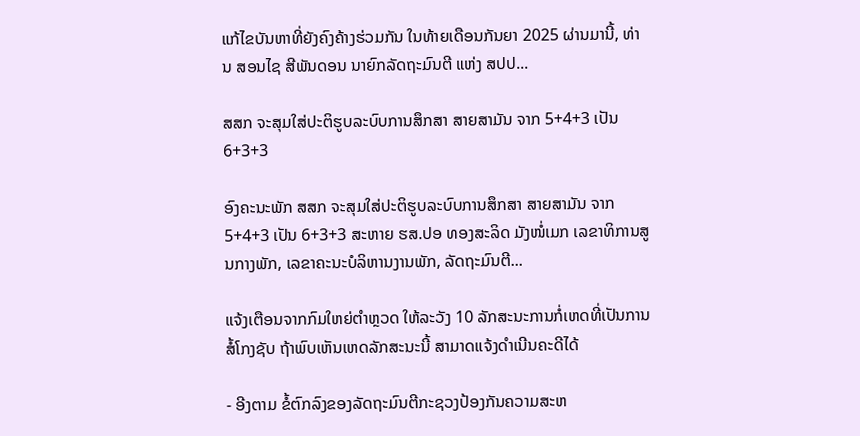ແກ້ໄຂບັນຫາທີ່ຍັງຄົງຄ້າງຮ່ວມກັນ ໃນທ້າຍເດືອນກັນຍາ 2025 ຜ່ານມານີ້, ທ່ານ ສອນໄຊ ສີພັນດອນ ນາຍົກລັດຖະມົນຕີ ແຫ່ງ ສປປ...

ສສກ ຈະສຸມໃສ່ປະຕິຮູບລະບົບການສຶກສາ ສາຍສາມັນ ຈາກ 5+4+3 ເປັນ 6+3+3

ອົງຄະນະພັກ ສສກ ຈະສຸມໃສ່ປະຕິຮູບລະບົບການສຶກສາ ສາຍສາມັນ ຈາກ 5+4+3 ເປັນ 6+3+3 ສະຫາຍ ຮສ.ປອ ທອງສະລິດ ມັງໜໍ່ເມກ ເລຂາທິການສູນກາງພັກ, ເລຂາຄະນະບໍລິຫານງານພັກ, ລັດຖະມົນຕີ...

ແຈ້ງເຕືອນຈາກກົມໃຫຍ່ຕຳຫຼວດ ໃຫ້ລະວັງ 10 ລັກສະນະການກໍ່ເຫດທີ່ເປັນການສໍ້ໂກງຊັບ ຖ້າພົບເຫັນເຫດລັກສະນະນີ້ ສາມາດແຈ້ງດຳເນີນຄະດີໄດ້

- ອີງຕາມ ຂໍ້ຕົກລົງຂອງລັດຖະມົນຕີກະຊວງປ້ອງກັນຄວາມສະຫ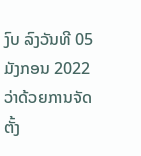ງົບ ລົງວັນທີ 05 ມັງກອນ 2022 ວ່າດ້ວຍການຈັດຕັ້ງ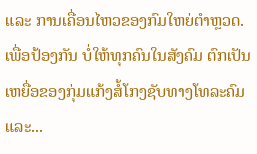ແລະ ການເຄື່ອນໄຫວຂອງກົມໃຫຍ່ຕໍາຫຼວດ. ເພື່ອປ້ອງກັນ ບໍ່ໃຫ້ທຸກຄົນໃນສັງຄົມ ຕົກເປັນເຫຍື່ອຂອງກຸ່ມແກ້ງສໍ້ໂກງຊັບທາງໂທລະຄົມ ແລະ...